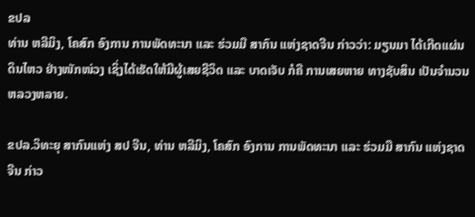ຂປລ
ທ່ານ ຫລີມິງ, ໂຄສົກ ອົງການ ການພັດທະນາ ແລະ ຮ່ວມມື ສາກົນ ແຫ່ງຊາດຈີນ ກ່າວວ່າ: ມຽນມາ ໄດ້ເກີດແຜ່ນດິນໄຫວ ຢ່າງໜັກໜ່ວງ ເຊິ່ງໄດ້ເຮັດໃຫ້ມີຜູ້ເສຍຊີວິດ ແລະ ບາດເຈັບ ກໍຄື ການເສຍຫາຍ ທາງຊັບສິນ ເປັນຈຳນວນ ຫລວງຫລາຍ.

ຂປລ.ວິທະຍຸ ສາກົນແຫ່ງ ສປ ຈີນ, ທ່ານ ຫລີມິງ, ໂຄສົກ ອົງການ ການພັດທະນາ ແລະ ຮ່ວມມື ສາກົນ ແຫ່ງຊາດຈີນ ກ່າວ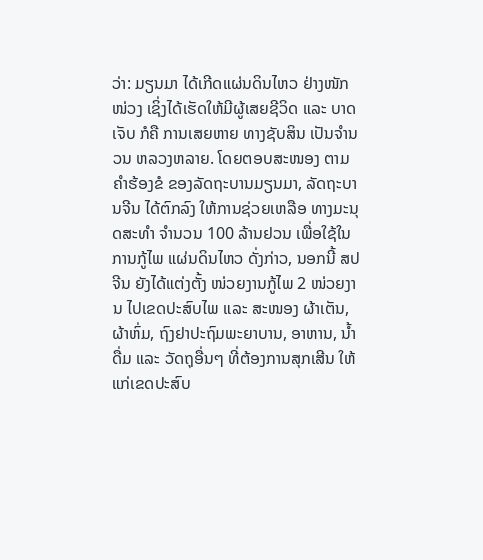ວ່າ: ມຽນມາ ໄດ້ເກີດແຜ່ນດິນໄຫວ ຢ່າງໜັກໜ່ວງ ເຊິ່ງໄດ້ເຮັດໃຫ້ມີຜູ້ເສຍຊີວິດ ແລະ ບາດເຈັບ ກໍຄື ການເສຍຫາຍ ທາງຊັບສິນ ເປັນຈຳນວນ ຫລວງຫລາຍ. ໂດຍຕອບສະໜອງ ຕາມຄຳຮ້ອງຂໍ ຂອງລັດຖະບານມຽນມາ, ລັດຖະບານຈີນ ໄດ້ຕົກລົງ ໃຫ້ການຊ່ວຍເຫລືອ ທາງມະນຸດສະທຳ ຈຳນວນ 100 ລ້ານຢວນ ເພື່ອໃຊ້ໃນການກູ້ໄພ ແຜ່ນດິນໄຫວ ດັ່ງກ່າວ, ນອກນີ້ ສປ ຈີນ ຍັງໄດ້ແຕ່ງຕັ້ງ ໜ່ວຍງານກູ້ໄພ 2 ໜ່ວຍງານ ໄປເຂດປະສົບໄພ ແລະ ສະໜອງ ຜ້າເຕັນ, ຜ້າຫົ່ມ, ຖົງຢາປະຖົມພະຍາບານ, ອາຫານ, ນ້ຳດື່ມ ແລະ ວັດຖຸອື່ນໆ ທີ່ຕ້ອງການສຸກເສີນ ໃຫ້ແກ່ເຂດປະສົບ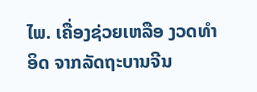ໄພ. ເຄື່ອງຊ່ວຍເຫລືອ ງວດທຳອິດ ຈາກລັດຖະບານຈີນ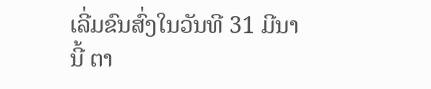ເລີ່ມຂົນສົ່ງໃນວັນທີ 31 ມີນານີ້ ຕາ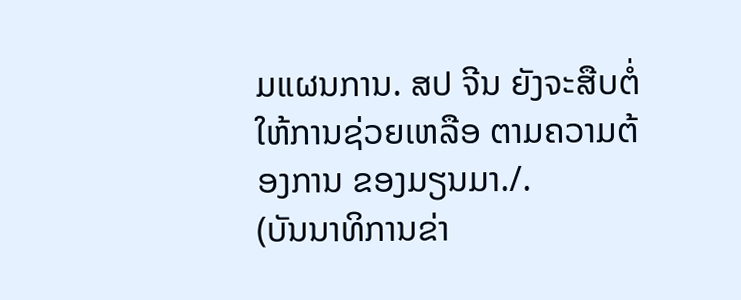ມແຜນການ. ສປ ຈີນ ຍັງຈະສືບຕໍ່ ໃຫ້ການຊ່ວຍເຫລືອ ຕາມຄວາມຕ້ອງການ ຂອງມຽນມາ./.
(ບັນນາທິການຂ່າ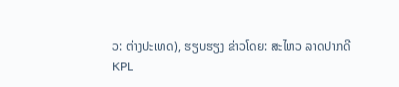ວ: ຕ່າງປະເທດ), ຮຽບຮຽງ ຂ່າວໂດຍ: ສະໄຫວ ລາດປາກດີ
KPL